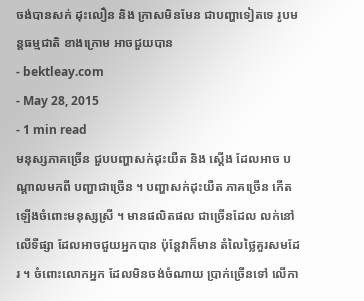ចង់បានសក់ ដុះលឿន និង ក្រាសមិនមែន ជាបញ្ហាទៀតទេ រូបមន្តធម្មជាតិ ខាងក្រោម អាចជួយបាន
- bektleay.com
- May 28, 2015
- 1 min read
មនុស្សភាគច្រើន ជួបបញ្ហាសក់ដុះយឺត និង ស្តើង ដែលអាច បណ្តាលមកពី បញ្ហាជាច្រើន ។ បញ្ហាសក់ដុះយឺត ភាគច្រើន កើតឡើងចំពោះមនុស្សស្រី ។ មានផលិតផល ជាច្រើនដែល លក់នៅលើទីផ្សា ដែលអាចជួយអ្នកបាន ប៉ុន្តែវាក៏មាន តំលៃថ្លៃគួរសមដែរ ។ ចំពោះលោកអ្នក ដែលមិនចង់ចំណាយ ប្រាក់ច្រើនទៅ លើកា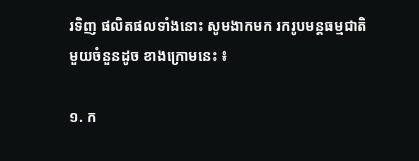រទិញ ផលិតផលទាំងនោះ សូមងាកមក រករូបមន្តធម្មជាតិ មួយចំនួនដូច ខាងក្រោមនេះ ៖

១. ក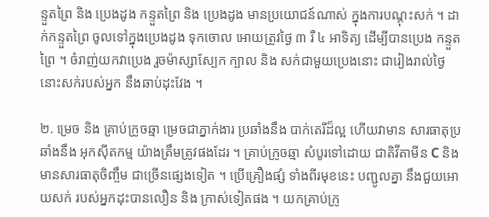ន្ទួតព្រៃ និង ប្រេងដូង កន្ទួតព្រៃ និង ប្រេងដូង មានប្រយោជន៍ណាស់ ក្នុងការបណ្តុះសក់ ។ ដាក់កន្ទួតព្រៃ ចូលទៅក្នុងប្រេងដូង ទុកចោល អោយត្រូវថ្ងៃ ៣ រឺ ៤ អាទិត្យ ដើម្បីបានប្រេង កន្ទួតព្រៃ ។ ចំរាញ់យកវាប្រេង រួចម៉ាស្សាស្បែក ក្បាល និង សក់ជាមួយប្រេងនោះ ជារៀងរាល់ថ្ងៃ នោះសក់របស់អ្នក នឹងឆាប់ដុះវែង ។

២. ម្រេច និង គ្រាប់ក្រូចឆ្មា ម្រេចជាភ្នាក់ងារ ប្រឆាំងនឹង បាក់តេរីដ៏ល្អ ហើយវាមាន សារធាតុប្រឆាំងនឹង អុកស៊ីតកម្ម យ៉ាងត្រឹមត្រូវផងដែរ ។ គ្រាប់ក្រូចឆ្មា សំបូរទៅដោយ ជាតិវីតាមីន C និង មានសារធាតុចិញ្ចឹម ជាច្រើនផ្សេងទៀត ។ ប្រើគ្រឿងផ្សំ ទាំងពីរមុខនេះ បញ្ជូលគ្នា នឹងជួយអោយសក់ របស់អ្នកដុះបានលឿន និង ក្រាស់ទៀតផង ។ យកគ្រាប់ក្រូ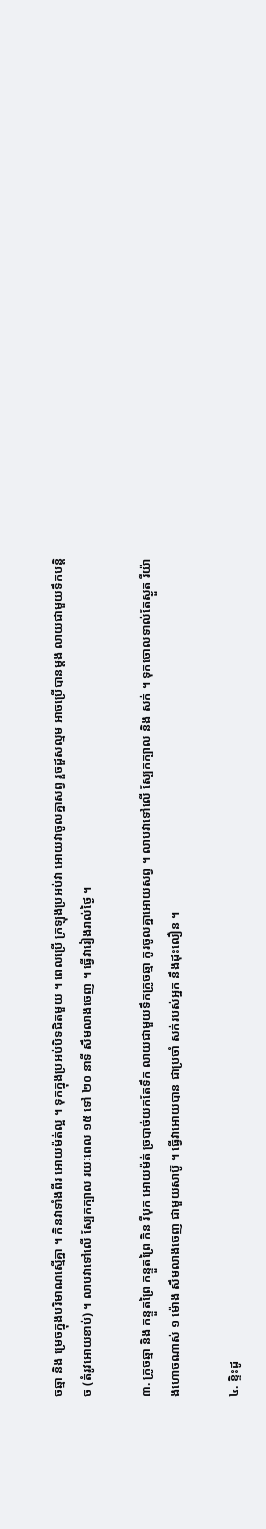ចឆ្មា និង ម្រេចក្នុងបរិមាណស្មើគ្នា ។ កិនវាទាំងពីរ អោយម៉ត់ល្អ ។ ទុកក្នុងប្រអប់បិទជិតមួយ ។ ពេលប្រើ ក្រឡុងប្រអប់វា អោយវាចូលគ្នាសព្វ រួចដួសល្មម អាចប្រើបានម្តង លាយជាមួយទឹកបន្តិច (តំរូវអោយខាប់) ។ លាបវាទៅលើ ស្បែកក្បាល រយៈពេល ១៥ ទៅ ២០ នាទី សឹមលាងចេញ ។ ធ្វើវារៀងរាល់ថ្ងៃ ។

៣. ក្រូចឆ្មា និង កន្ទួតព្រៃ កន្ទួតព្រៃ កិន រឺបុក អោយម៉ត់ ច្របាច់យកតែទឹក លាយជាមួយទឹកក្រូចឆ្មា កូរចូលគ្នាអោយសព្វ ។ លាបវាទៅលើ ស្បែកក្បាល និង សក់ ។ ទុកចោលទាល់តែស្ងួត រឺយ៉ាងហោចណាស់ ១ ម៉ោង សឹមលាងចេញ ជាមួយសាប៊ូ ។ ធ្វើវាអោយបាន ជាប្រចាំ សក់របស់អ្នក នឹងដុះលឿន ។

៤. ខ្ទិះដូ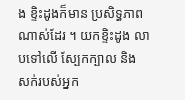ង ខ្ទិះដូងក៏មាន ប្រសិទ្ធភាព ណាស់ដែរ ។ យកខ្ទិះដូង លាបទៅលើ ស្បែកក្បាល និង សក់របស់អ្នក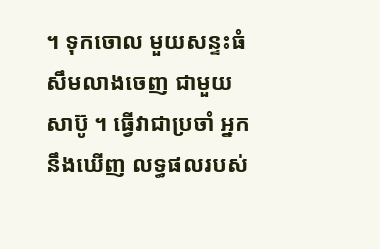។ ទុកចោល មួយសន្ទះធំ សឹមលាងចេញ ជាមួយសាប៊ូ ។ ធ្វើវាជាប្រចាំ អ្នកនឹងឃើញ លទ្ធផលរបស់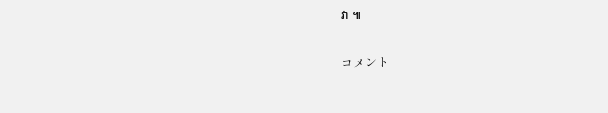វា ៕

コメント